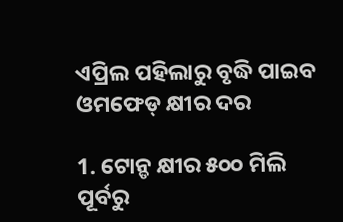ଏପ୍ରିଲ ପହିଲାରୁ ବୃଦ୍ଧି ପାଇବ ଓମଫେଡ୍ କ୍ଷୀର ଦର

1. ଟୋନ୍ଡ କ୍ଷୀର ୫୦୦ ମିଲି ପୂର୍ବରୁ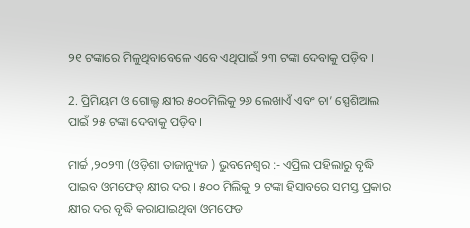୨୧ ଟଙ୍କାରେ ମିଳୁଥିବାବେଳେ ଏବେ ଏଥିପାଇଁ ୨୩ ଟଙ୍କା ଦେବାକୁ ପଡ଼ିବ ।

2. ପ୍ରିମିୟମ ଓ ଗୋଲ୍ଡ କ୍ଷୀର ୫୦୦ମିଲିକୁ ୨୬ ଲେଖାଏଁ ଏବଂ ଚା’ ସ୍ପେଶିଆଲ ପାଇଁ ୨୫ ଟଙ୍କା ଦେବାକୁ ପଡ଼ିବ ।

ମାର୍ଚ୍ଚ ,୨୦୨୩ (ଓଡ଼ିଶା ତାଜାନ୍ୟୁଜ ) ଭୁବନେଶ୍ୱର :- ଏପ୍ରିଲ ପହିଲାରୁ ବୃଦ୍ଧି ପାଇବ ଓମଫେଡ୍ କ୍ଷୀର ଦର । ୫୦୦ ମିଲିକୁ ୨ ଟଙ୍କା ହିସାବରେ ସମସ୍ତ ପ୍ରକାର କ୍ଷୀର ଦର ବୃଦ୍ଧି କରାଯାଇଥିବା ଓମଫେଡ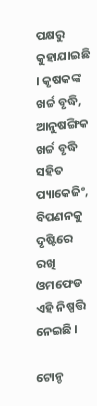ପକ୍ଷରୁ କୁହାଯାଇଛି । କୃଷକଙ୍କ ଖର୍ଚ୍ଚ ବୃଦ୍ଧି, ଆନୁଷଙ୍ଗିକ ଖର୍ଚ୍ଚ ବୃଦ୍ଧି ସହିତ ପ୍ୟାକେଜିଂ, ବିପଣନକୁ ଦୃଷ୍ଟିରେ ରଖି ଓମଫେଡ ଏହି ନିଷ୍ପତ୍ତି ନେଇଛି ।

ଟୋନ୍ଡ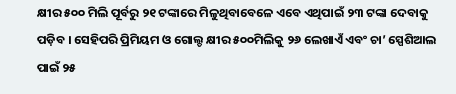କ୍ଷୀର ୫୦୦ ମିଲି ପୂର୍ବରୁ ୨୧ ଟଙ୍କାରେ ମିଳୁଥିବାବେଳେ ଏବେ ଏଥିପାଇଁ ୨୩ ଟଙ୍କା ଦେବାକୁ ପଡ଼ିବ । ସେହିପରି ପ୍ରିମିୟମ ଓ ଗୋଲ୍ଡ କ୍ଷୀର ୫୦୦ମିଲିକୁ ୨୬ ଲେଖାଏଁ ଏବଂ ଚା’ ସ୍ପେଶିଆଲ ପାଇଁ ୨୫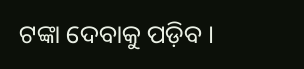ଟଙ୍କା ଦେବାକୁ ପଡ଼ିବ ।